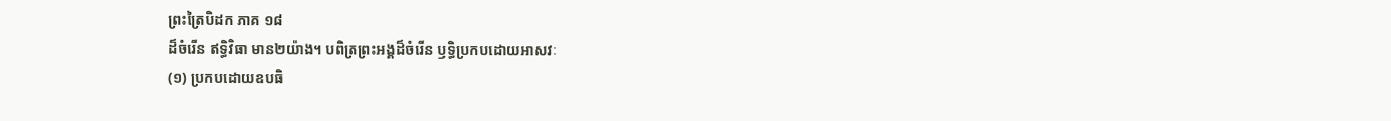ព្រះត្រៃបិដក ភាគ ១៨
ដ៏ចំរើន ឥទ្ធិវិធា មាន២យ៉ាង។ បពិត្រព្រះអង្គដ៏ចំរើន ឫទ្ធិប្រកបដោយអាសវៈ
(១) ប្រកបដោយឧបធិ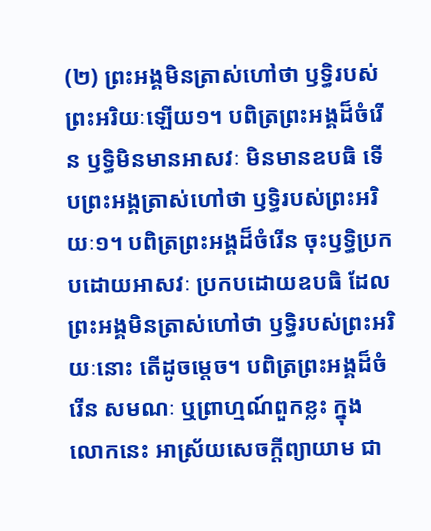(២) ព្រះអង្គមិនត្រាស់ហៅថា ឫទ្ធិរបស់ព្រះអរិយៈឡើយ១។ បពិត្រព្រះអង្គដ៏ចំរើន ឫទ្ធិមិនមានអាសវៈ មិនមានឧបធិ ទើបព្រះអង្គត្រាស់ហៅថា ឫទ្ធិរបស់ព្រះអរិយៈ១។ បពិត្រព្រះអង្គដ៏ចំរើន ចុះឫទ្ធិប្រកបដោយអាសវៈ ប្រកបដោយឧបធិ ដែលព្រះអង្គមិនត្រាស់ហៅថា ឫទ្ធិរបស់ព្រះអរិយៈនោះ តើដូចម្តេច។ បពិត្រព្រះអង្គដ៏ចំរើន សមណៈ ឬព្រាហ្មណ៍ពួកខ្លះ ក្នុងលោកនេះ អាស្រ័យសេចក្តីព្យាយាម ជា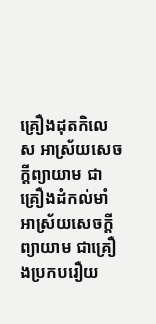គ្រឿងដុតកិលេស អាស្រ័យសេចក្តីព្យាយាម ជាគ្រឿងដំកល់មាំ អាស្រ័យសេចក្តីព្យាយាម ជាគ្រឿងប្រកបរឿយ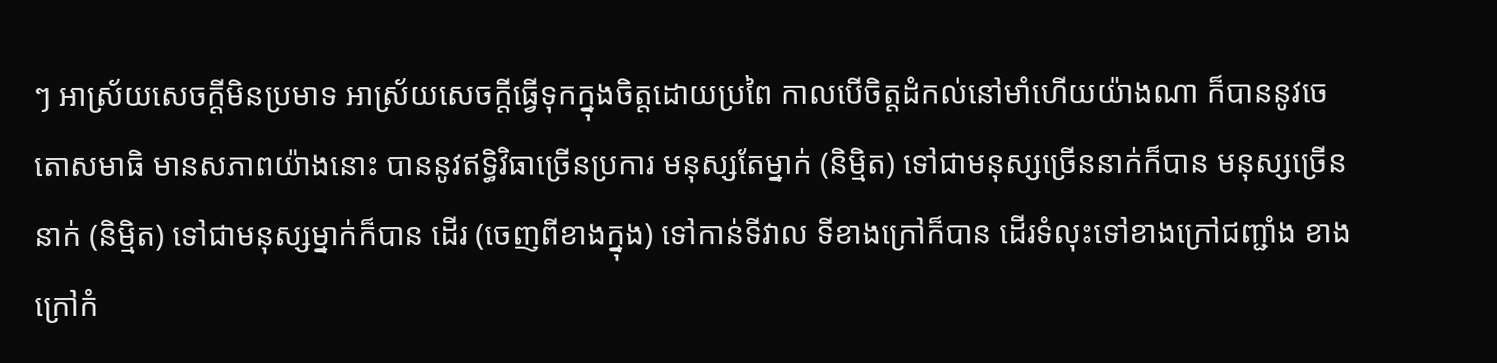ៗ អាស្រ័យសេចក្តីមិនប្រមាទ អាស្រ័យសេចក្តីធ្វើទុកក្នុងចិត្តដោយប្រពៃ កាលបើចិត្តដំកល់នៅមាំហើយយ៉ាងណា ក៏បាននូវចេតោសមាធិ មានសភាពយ៉ាងនោះ បាននូវឥទ្ធិវិធាច្រើនប្រការ មនុស្សតែម្នាក់ (និម្មិត) ទៅជាមនុស្សច្រើននាក់ក៏បាន មនុស្សច្រើននាក់ (និម្មិត) ទៅជាមនុស្សម្នាក់ក៏បាន ដើរ (ចេញពីខាងក្នុង) ទៅកាន់ទីវាល ទីខាងក្រៅក៏បាន ដើរទំលុះទៅខាងក្រៅជញ្ជាំង ខាងក្រៅកំ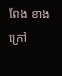ពែង ខាងក្រៅ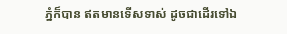ភ្នំក៏បាន ឥតមានទើសទាស់ ដូចជាដើរទៅឯ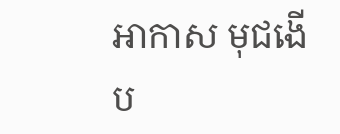អាកាស មុជងើប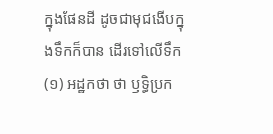ក្នុងផែនដី ដូចជាមុជងើបក្នុងទឹកក៏បាន ដើរទៅលើទឹក
(១) អដ្ឋកថា ថា ឫទ្ធិប្រក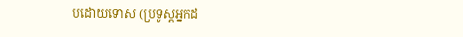បដោយទោស (ប្រទូស្តអ្នកដ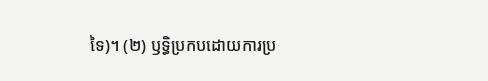ទៃ)។ (២) ឫទ្ធិប្រកបដោយការប្រ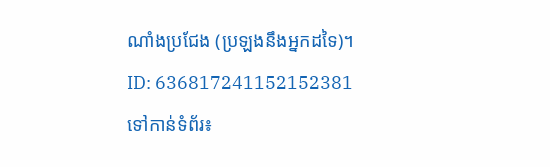ណាំងប្រជែង (ប្រឡងនឹងអ្នកដទៃ)។
ID: 636817241152152381
ទៅកាន់ទំព័រ៖